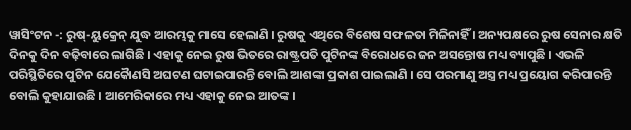ୱାସିଂଟନ -: ରୁଷ୍-ୟୁକ୍ରେନ୍ ଯୁଦ୍ଧ ଆରମ୍ଭକୁ ମାସେ ହେଲାଣି । ରୁଷକୁ ଏଥିରେ ବିଶେଷ ସଫଳତା ମିଳିନାହିଁ । ଅନ୍ୟପକ୍ଷରେ ରୁଷ ସେନାର କ୍ଷତି ଦିନକୁ ଦିନ ବଢ଼ିବାରେ ଲାଗିଛି । ଏହାକୁ ନେଇ ରୁଷ ଭିତରେ ରାଷ୍ଟ୍ରପତି ପୁଟିନଙ୍କ ବିରୋଧରେ ଜନ ଅସନ୍ତୋଷ ମଧ୍ୟ ବ୍ୟାପୁଛି । ଏଭଳି ପରିସ୍ଥିତିରେ ପୁଟିନ ଯେକୈାଣସି ଅଘଟଣ ଘଟାଇପାରନ୍ତି ବୋଲି ଆଶଙ୍କା ପ୍ରକାଶ ପାଇଲାଣି । ସେ ପରମାଣୁ ଅସ୍ତ୍ର ମଧ୍ୟ ପ୍ରୟୋଗ କରିପାରନ୍ତି ବୋଲି କୁହାଯାଉଛି । ଆମେରିକାରେ ମଧ୍ୟ ଏହାକୁ ନେଇ ଆତଙ୍କ ।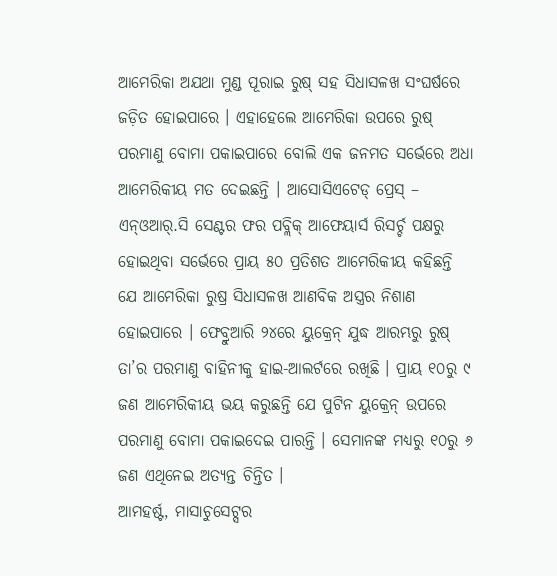ଆମେରିକା ଅଯଥା ମୁଣ୍ଡ ପୂରାଇ ରୁଷ୍ ସହ ସିଧାସଳଖ ସଂଘର୍ଷରେ ଜଡ଼ିତ ହୋଇପାରେ । ଏହାହେଲେ ଆମେରିକା ଉପରେ ରୁଷ୍ ପରମାଣୁ ବୋମା ପକାଇପାରେ ବୋଲି ଏକ ଜନମତ ସର୍ଭେରେ ଅଧା ଆମେରିକୀୟ ମତ ଦେଇଛନ୍ତି । ଆସୋସିଏଟେଡ୍ ପ୍ରେସ୍ – ଏନ୍ଓଆର୍.ସି ସେଣ୍ଟର ଫର ପବ୍ଲିକ୍ ଆଫେୟାର୍ସ ରିସର୍ଚ୍ଚ ପକ୍ଷରୁ ହୋଇଥିବା ସର୍ଭେରେ ପ୍ରାୟ ୫୦ ପ୍ରତିଶତ ଆମେରିକୀୟ କହିଛନ୍ତି ଯେ ଆମେରିକା ରୁଷ୍ର ସିଧାସଳଖ ଆଣବିକ ଅସ୍ତ୍ରର ନିଶାଣ ହୋଇପାରେ । ଫେବ୍ରୁଆରି ୨୪ରେ ୟୁକ୍ରେନ୍ ଯୁଦ୍ଧ ଆରମ୍ଭରୁ ରୁଷ୍ ତା’ର ପରମାଣୁ ବାହିନୀକୁ ହାଇ-ଆଲର୍ଟରେ ରଖିଛି । ପ୍ରାୟ ୧୦ରୁ ୯ ଜଣ ଆମେରିକୀୟ ଭୟ କରୁଛନ୍ତି ଯେ ପୁଟିନ ୟୁକ୍ରେନ୍ ଉପରେ ପରମାଣୁ ବୋମା ପକାଇଦେଇ ପାରନ୍ତି । ସେମାନଙ୍କ ମଧ୍ୟରୁ ୧୦ରୁ ୬ ଜଣ ଏଥିନେଇ ଅତ୍ୟନ୍ତ ଚିନ୍ତିତ ।
ଆମହର୍ଷ୍ଟ, ମାସାଚୁସେଟ୍ସର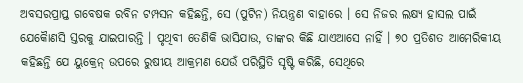ଅବସରପ୍ରାପ୍ତ ଗବେଷକ ରବିନ ଟମ୍ପସନ କହିଛନ୍ତି, ସେ (ପୁଟିନ) ନିୟନ୍ତ୍ରଣ ବାହାରେ । ସେ ନିଜର ଲକ୍ଷ୍ୟ ହାସଲ ପାଇଁ ଯେକୈାଣସି ସ୍ତରକୁ ଯାଇପାରନ୍ତି । ପୃଥିବୀ ତେଣିକି ଭାସିଯାଉ, ତାଙ୍କର କିଛି ଯାଏଆସେ ନାହିଁ । ୭୦ ପ୍ରତିଶତ ଆମେରିକୀୟ କହିଛନ୍ତି ଯେ ୟୁକ୍ରେନ୍ ଉପରେ ରୁଷୀୟ ଆକ୍ରମଣ ଯେଉଁ ପରିସ୍ଥିତି ସୃଷ୍ଟି କରିଛି, ସେଥିରେ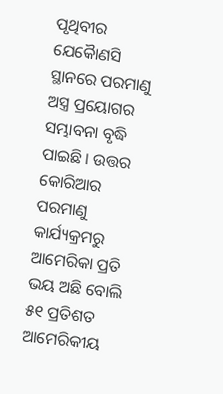ପୃଥିବୀର ଯେକୈାଣସି ସ୍ଥାନରେ ପରମାଣୁ ଅସ୍ତ୍ର ପ୍ରୟୋଗର ସମ୍ଭାବନା ବୃଦ୍ଧି ପାଇଛି । ଉତ୍ତର କୋରିଆର ପରମାଣୁ କାର୍ଯ୍ୟକ୍ରମରୁ ଆମେରିକା ପ୍ରତି ଭୟ ଅଛି ବୋଲି ୫୧ ପ୍ରତିଶତ ଆମେରିକୀୟ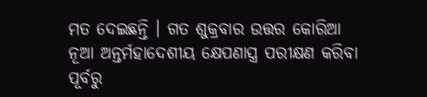ମତ ଦେଇଛନ୍ତି । ଗତ ଶୁକ୍ରବାର ଉତ୍ତର କୋରିଆ ନୂଆ ଅନ୍ତର୍ମହାଦେଶୀୟ କ୍ଷେପଣାସ୍ତ୍ର ପରୀକ୍ଷଣ କରିବା ପୂର୍ବରୁ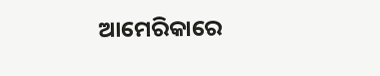ଆମେରିକାରେ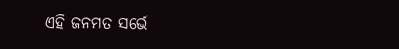ଏହି ଜନମତ ସର୍ଭେ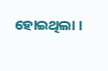ହୋଇଥିଲା ।